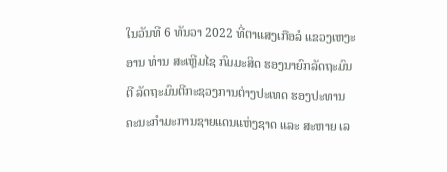ໃນວັນທີ 6 ທັນວາ 2022 ທີ່ຕາແສງເກືອລໍ ແຂວງເຫງະອານ ທ່ານ ສະເຫຼີມໄຊ ກົມມະສິດ ຮອງນາຍົກລັດຖະມົນຕີ ລັດຖະມົນຕີກະຊວງການຕ່າງປະເທດ ຮອງປະທານຄະນະກຳມະການຊາຍແດນແຫ່ງຊາດ ແລະ ສະຫາຍ ເລ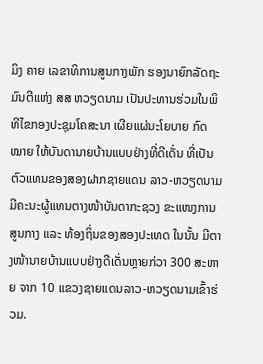ມິງ ຄາຍ ເລຂາທິການສູນກາງພັກ ຮອງນາຍົກລັດຖະມົນຕີແຫ່ງ ສສ ຫວຽດນາມ ເປັນປະທານຮ່ວມໃນພິທີໄຂກອງປະຊຸມໂຄສະນາ ເຜີຍແຜ່ນະໂຍບາຍ ກົດໝາຍ ໃຫ້ບັນດານາຍບ້ານແບບຢ່າງທີ່ດີເດັ່ນ ທີ່ເປັນຕົວແທນຂອງສອງຝາກຊາຍແດນ ລາວ-ຫວຽດນາມ ມີຄະນະຜູ້ແທນຕາງໜ້າບັນດາກະຊວງ ຂະແໜງການສູນກາງ ແລະ ທ້ອງຖິ່ນຂອງສອງປະເທດ ໃນນັ້ນ ມີຕາງໜ້ານາຍບ້ານແບບຢ່າງດີເດັ່ນຫຼາຍກ່ວາ 300 ສະຫາຍ ຈາກ 10 ແຂວງຊາຍແດນລາວ-ຫວຽດນາມເຂົ້າຮ່ວມ.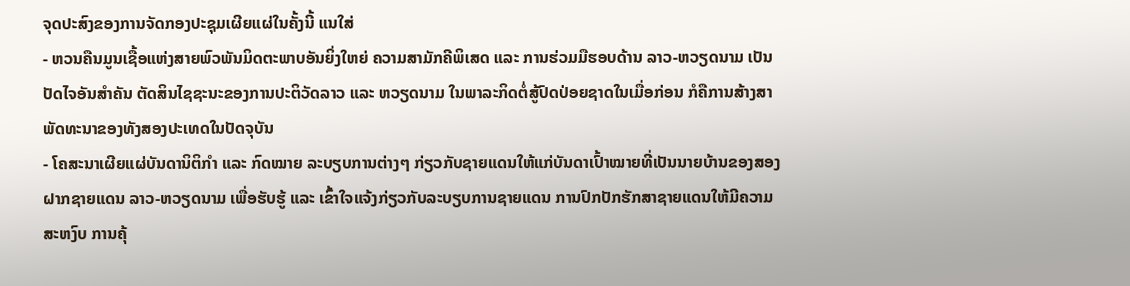ຈຸດປະສົງຂອງການຈັດກອງປະຊຸມເຜີຍແຜ່ໃນຄັ້ງນີ້ ແນໃສ່
- ຫວນຄືນມູນເຊື້ອແຫ່ງສາຍພົວພັນມິດຕະພາບອັນຍິ່ງໃຫຍ່ ຄວາມສາມັກຄີພິເສດ ແລະ ການຮ່ວມມືຮອບດ້ານ ລາວ-ຫວຽດນາມ ເປັນປັດໄຈອັນສຳຄັນ ຕັດສິນໄຊຊະນະຂອງການປະຕິວັດລາວ ແລະ ຫວຽດນາມ ໃນພາລະກິດຕໍ່ສູ້ປົດປ່ອຍຊາດໃນເມື່ອກ່ອນ ກໍຄືການສ້າງສາພັດທະນາຂອງທັງສອງປະເທດໃນປັດຈຸບັນ
- ໂຄສະນາເຜີຍແຜ່ບັນດານິຕິກໍາ ແລະ ກົດໝາຍ ລະບຽບການຕ່າງໆ ກ່ຽວກັບຊາຍແດນໃຫ້ແກ່ບັນດາເປົ້າໝາຍທີ່ເປັນນາຍບ້ານຂອງສອງຝາກຊາຍແດນ ລາວ-ຫວຽດນາມ ເພື່ອຮັບຮູ້ ແລະ ເຂົ້າໃຈແຈ້ງກ່ຽວກັບລະບຽບການຊາຍແດນ ການປົກປັກຮັກສາຊາຍແດນໃຫ້ມີຄວາມສະຫງົບ ການຄຸ້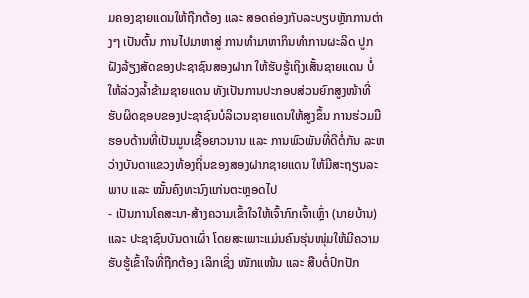ມຄອງຊາຍແດນໃຫ້ຖືກຕ້ອງ ແລະ ສອດຄ່ອງກັບລະບຽບຫຼັກການຕ່າງໆ ເປັນຕົ້ນ ການໄປມາຫາສູ່ ການທຳມາຫາກິນທຳການຜະລິດ ປູກຝັງລ້ຽງສັດຂອງປະຊາຊົນສອງຝາກ ໃຫ້ຮັບຮູ້ເຖິງເສັ້ນຊາຍແດນ ບໍ່ໃຫ້ລ່ວງລ້ຳຂ້າມຊາຍແດນ ທັງເປັນການປະກອບສ່ວນຍົກສູງໜ້າທີ່ຮັບຜິດຊອບຂອງປະຊາຊົນບໍລິເວນຊາຍແດນໃຫ້ສູງຂຶ້ນ ການຮ່ວມມືຮອບດ້ານທີ່ເປັນມູນເຊື້ອຍາວນານ ແລະ ການພົວພັນທີ່ດີຕໍ່ກັນ ລະຫວ່າງບັນດາແຂວງທ້ອງຖິ່ນຂອງສອງຝາກຊາຍແດນ ໃຫ້ມີສະຖຽນລະພາບ ແລະ ໝັ້ນຄົງທະນົງແກ່ນຕະຫຼອດໄປ
- ເປັນການໂຄສະນາ-ສ້າງຄວາມເຂົ້າໃຈໃຫ້ເຈົ້າກົກເຈົ້າເຫຼົ່າ (ນາຍບ້ານ) ແລະ ປະຊາຊົນບັນດາເຜົ່າ ໂດຍສະເພາະແມ່ນຄົນຮຸ່ນໜຸ່ມໃຫ້ມີຄວາມຮັບຮູ້ເຂົ້າໃຈທີ່ຖືກຕ້ອງ ເລິກເຊິ່ງ ໜັກແໜ້ນ ແລະ ສືບຕໍ່ປົກປັກ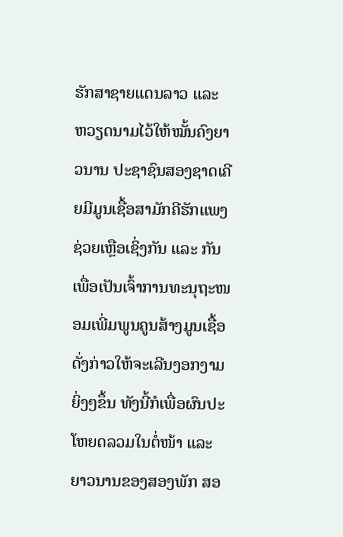ຮັກສາຊາຍແດນລາວ ແລະ ຫວຽດນາມໄວ້ໃຫ້ໝັ້ນຄົງຍາວນານ ປະຊາຊົນສອງຊາດເຄີຍມີມູນເຊື້ອສາມັກຄີຮັກແພງຊ່ວຍເຫຼືອເຊິ່ງກັນ ແລະ ກັນ ເພື່ອເປັນເຈົ້າການທະນຸຖະໜອມເພີ່ມພູນຄູນສ້າງມູນເຊື້ອດັ່ງກ່າວໃຫ້ຈະເລີນງອກງາມຍິ່ງໆຂຶ້ນ ທັງນີ້ກໍເພື່ອຜົນປະໂຫຍດລວມໃນຕໍ່ໜ້າ ແລະ ຍາວນານຂອງສອງພັກ ສອ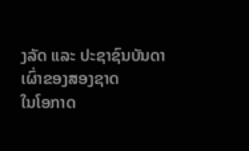ງລັດ ແລະ ປະຊາຊົນບັນດາເຜົ່າຂອງສອງຊາດ
ໃນໂອກາດ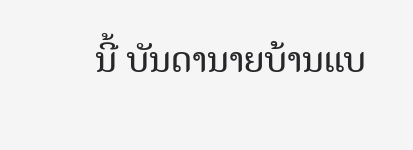ນີ້ ບັນດານາຍບ້ານແບ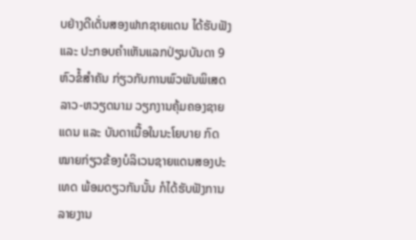ບຢ່າງດີເດັ່ນສອງຟາກຊາຍແດນ ໄດ້ຮັບຟັງ ແລະ ປະກອບຄໍາເຫັນແລກປ່ຽນບັນດາ 9 ຫົວຂໍ້ສໍາຄັນ ກ່ຽວກັບການພົວພັນພິເສດ ລາວ-ຫວຽດນາມ ວຽກງານຄຸ້ມຄອງຊາຍແດນ ແລະ ບັນດາເນື້ອໃນນະໂຍບາຍ ກົດໝາຍກ່ຽວຂ້ອງບໍລິເວນຊາຍແດນສອງປະເທດ ພ້ອມດຽວກັນນັ້ນ ກໍໄດ້ຮັບຟັງການລາຍງານ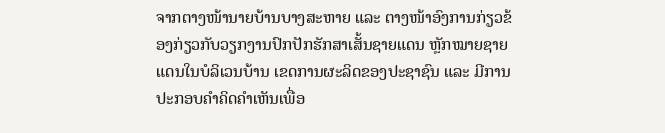ຈາກຕາງໜ້ານາຍບ້ານບາງສະຫາຍ ແລະ ຕາງໜ້າອົງການກ່ຽວຂ້ອງກ່ຽວກັບວຽກງານປົກປັກຮັກສາເສັ້ນຊາຍແດນ ຫຼັກໝາຍຊາຍແດນໃນບໍລິເວນບ້ານ ເຂດການຜະລິດຂອງປະຊາຊົນ ແລະ ມີການປະກອບຄຳຄິດຄຳເຫັນເພື່ອ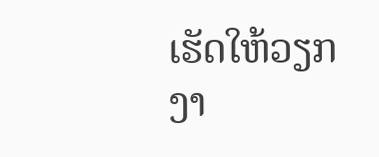ເຮັດໃຫ້ວຽກງາ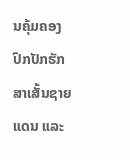ນຄຸ້ມຄອງ ປົກປັກຮັກສາເສັ້ນຊາຍແດນ ແລະ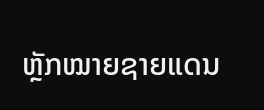ຫຼັກໝາຍຊາຍແດນ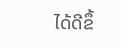ໄດ້ດີຂຶ້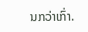ນກວ່າເກົ່າ.